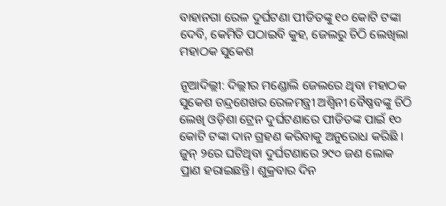ବାହାନଗା ରେଳ ଦୁର୍ଘଟଣା ପୀଡିତଙ୍କୁ ୧୦ କୋଟି ଟଙ୍କା ଦେବି, କେମିତି ପଠାଇବି କୁହ, ଜେଲରୁ ଚିଠି ଲେଖିଲା ମହାଠକ ସୁକେଶ

ନୂଆଦିଲ୍ଲୀ: ଦିଲ୍ଲୀର ମଣ୍ଡୋଲି ଜେଲରେ ଥିବା ମହାଠକ ସୁକେଶ ଚନ୍ଦ୍ରଶେଖର ରେଳମନ୍ତ୍ରୀ ଅଶ୍ୱିନୀ ବୈଷ୍ଣବଙ୍କୁ ଚିଠି ଲେଖି ଓଡ଼ିଶା ଟ୍ରେନ ଦୁର୍ଘଟଣାରେ ପୀଡିତଙ୍କ ପାଇଁ ୧୦ କୋଟି ଟଙ୍କା ଦାନ ଗ୍ରହଣ କରିବାକୁ ଅନୁରୋଧ କରିଛି । ଜୁନ୍ ୨ରେ ଘଟିଥିବା ଦୁର୍ଘଟଣାରେ ୨୯୦ ଜଣ ଲୋକ ପ୍ରାଣ ହରାଇଛନ୍ତି। ଶୁକ୍ରବାର ଦିନ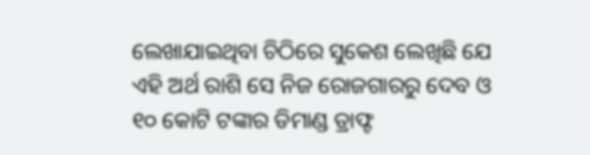ଲେଖାଯାଇଥିବା ଚିଠିରେ ସୁକେଶ ଲେଖିଛି ଯେ ଏହି ଅର୍ଥ ରାଶି ସେ ନିଜ ରୋଜଗାରରୁ ଦେବ ଓ ୧୦ କୋଟି ଟଙ୍କାର ଡିମାଣ୍ଡ ଡ୍ରାଫ୍ଟ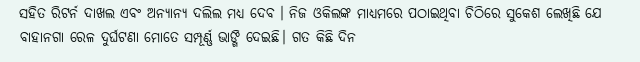ସହିତ ରିଟର୍ନ ଦାଖଲ ଏବଂ ଅନ୍ୟାନ୍ୟ ଦଲିଲ ମଧ୍ୟ ଦେବ । ନିଜ ଓକିଲଙ୍କ ମାଧ୍ୟମରେ ପଠାଇଥିବା ଚିଠିରେ ସୁକେଶ ଲେଖିଛି ଯେ ବାହାନଗା ରେଳ ଦୁର୍ଘଟଣା ମୋତେ ସମ୍ପୂର୍ଣ୍ଣ ଭାଙ୍ଗି ଦେଇଛି। ଗତ କିଛି ଦିନ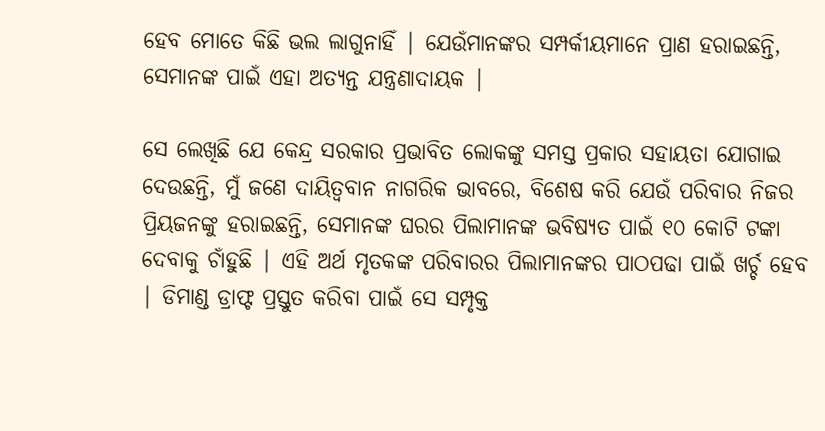ହେବ ମୋତେ କିଛି ଭଲ ଲାଗୁନାହିଁ | ଯେଉଁମାନଙ୍କର ସମ୍ପର୍କୀୟମାନେ ପ୍ରାଣ ହରାଇଛନ୍ତି, ସେମାନଙ୍କ ପାଇଁ ଏହା ଅତ୍ୟନ୍ତ ଯନ୍ତ୍ରଣାଦାୟକ |

ସେ ଲେଖିଛି ଯେ କେନ୍ଦ୍ର ସରକାର ପ୍ରଭାବିତ ଲୋକଙ୍କୁ ସମସ୍ତ ପ୍ରକାର ସହାୟତା ଯୋଗାଇ ଦେଉଛନ୍ତି, ମୁଁ ଜଣେ ଦାୟିତ୍ୱବାନ ନାଗରିକ ଭାବରେ, ବିଶେଷ କରି ଯେଉଁ ପରିବାର ନିଜର ପ୍ରିୟଜନଙ୍କୁ ହରାଇଛନ୍ତି, ସେମାନଙ୍କ ଘରର ପିଲାମାନଙ୍କ ଭବିଷ୍ୟତ ପାଇଁ ୧୦ କୋଟି ଟଙ୍କା ଦେବାକୁ ଚାଁହୁଛି | ଏହି ଅର୍ଥ ମୃତକଙ୍କ ପରିବାରର ପିଲାମାନଙ୍କର ପାଠପଢା ପାଇଁ ଖର୍ଚ୍ଚ ହେବ | ଡିମାଣ୍ଡ ଡ୍ରାଫ୍ଟ ପ୍ରସ୍ତୁତ କରିବା ପାଇଁ ସେ ସମ୍ପୃକ୍ତ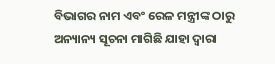ବିଭାଗର ନାମ ଏବଂ ରେଳ ମନ୍ତ୍ରୀଙ୍କ ଠାରୁ ଅନ୍ୟାନ୍ୟ ସୂଚନା ମାଗିଛି ଯାହା ଦ୍ୱାରା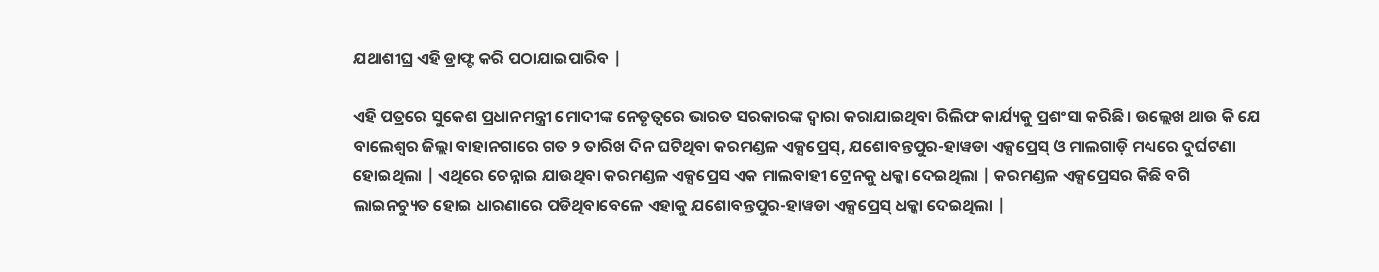ଯଥାଶୀଘ୍ର ଏହି ଡ୍ରାଫ୍ଟ କରି ପଠାଯାଇପାରିବ |

ଏହି ପତ୍ରରେ ସୁକେଶ ପ୍ରଧାନମନ୍ତ୍ରୀ ମୋଦୀଙ୍କ ନେତୃତ୍ୱରେ ଭାରତ ସରକାରଙ୍କ ଦ୍ୱାରା କରାଯାଇଥିବା ରିଲିଫ କାର୍ଯ୍ୟକୁ ପ୍ରଶଂସା କରିଛି । ଉଲ୍ଲେଖ ଥାଉ କି ଯେ ବାଲେଶ୍ବର ଜିଲ୍ଲା ବାହାନଗାରେ ଗତ ୨ ତାରିଖ ଦିନ ଘଟିଥିବା କରମଣ୍ଡଳ ଏକ୍ସପ୍ରେସ୍‌, ଯଶୋବନ୍ତପୁର-ହାୱଡା ଏକ୍ସପ୍ରେସ୍‌ ଓ ମାଲଗାଡ଼ି ମଧ୍ୟରେ ଦୁର୍ଘଟଣା ହୋଇଥିଲା | ଏଥିରେ ଚେନ୍ନାଇ ଯାଉଥିବା କରମଣ୍ଡଳ ଏକ୍ସପ୍ରେସ ଏକ ମାଲବାହୀ ଟ୍ରେନକୁ ଧକ୍କା ଦେଇଥିଲା | କରମଣ୍ଡଳ ଏକ୍ସପ୍ରେସର କିଛି ବଗି ଲାଇନଚ୍ୟୁତ ହୋଇ ଧାରଣାରେ ପଡିଥିବାବେଳେ ଏହାକୁ ଯଶୋବନ୍ତପୁର-ହାୱଡା ଏକ୍ସପ୍ରେସ୍‌ ଧକ୍କା ଦେଇଥିଲା |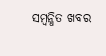ସମ୍ବନ୍ଧିତ ଖବର